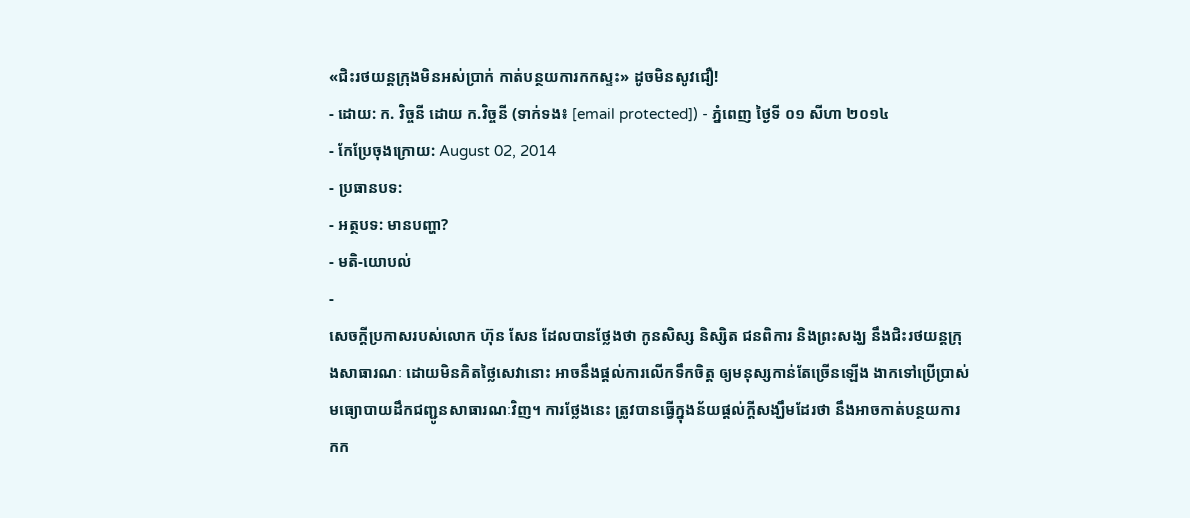«ជិះរថយន្ដក្រុងមិនអស់ប្រាក់ កាត់បន្ថយការកកស្ទះ» ដូចមិនសូវជឿ!
- ដោយ: ក. វិច្ចនី ដោយ ក.វិច្ចនី (ទាក់ទង៖ [email protected]) - ភ្នំពេញ ថ្ងៃទី ០១ សីហា ២០១៤
- កែប្រែចុងក្រោយ: August 02, 2014
- ប្រធានបទ:
- អត្ថបទ: មានបញ្ហា?
- មតិ-យោបល់
-
សេចក្ដីប្រកាសរបស់លោក ហ៊ុន សែន ដែលបានថ្លែងថា កូនសិស្ស និស្សិត ជនពិការ និងព្រះសង្ឃ នឹងជិះរថយន្តក្រុងសាធារណៈ ដោយមិនគិតថ្លៃសេវានោះ អាចនឹងផ្ដល់ការលើកទឹកចិត្ត ឲ្យមនុស្សកាន់តែច្រើនឡើង ងាកទៅប្រើប្រាស់មធ្យោបាយដឹកជញ្ជូនសាធារណៈវិញ។ ការថ្លែងនេះ ត្រូវបានធ្វើក្នុងន័យផ្ដល់ក្ដីសង្ឃឹមដែរថា នឹងអាចកាត់បន្ថយការកក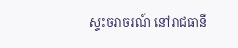ស្ទះចរាចរណ៍ នៅរាជធានី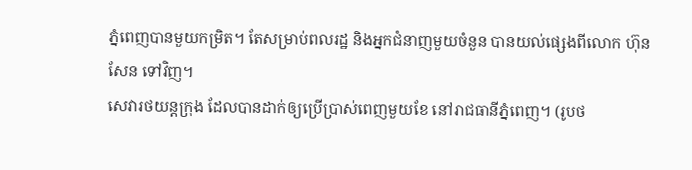ភ្នំពេញបានមួយកម្រិត។ តែសម្រាប់ពលរដ្ឋ និងអ្នកជំនាញមួយចំនួន បានយល់ផ្សេងពីលោក ហ៊ុន សែន ទៅវិញ។
សេវារថយន្ដក្រុង ដែលបានដាក់ឲ្យប្រើប្រាស់ពេញមួយខែ នៅរាជធានីភ្នំពេញ។ (រូបថ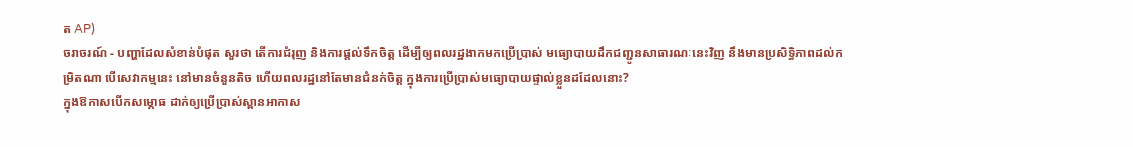ត AP)
ចរាចរណ៍ - បញ្ហាដែលសំខាន់បំផុត សួរថា តើការជំរុញ និងការផ្ដល់ទឹកចិត្ត ដើម្បីឲ្យពលរដ្ឋងាកមកប្រើប្រាស់ មធ្យោបាយដឹកជញ្ជូនសាធារណៈនេះវិញ នឹងមានប្រសិទ្ធិភាពដល់កម្រិតណា បើសេវាកម្មនេះ នៅមានចំនួនតិច ហើយពលរដ្ឋនៅតែមានជំនក់ចិត្ត ក្នុងការប្រើប្រាស់មធ្យោបាយផ្ទាល់ខ្លួនដដែលនោះ?
ក្នុងឱកាសបើកសម្ភោធ ដាក់ឲ្យប្រើប្រាស់ស្ពានអាកាស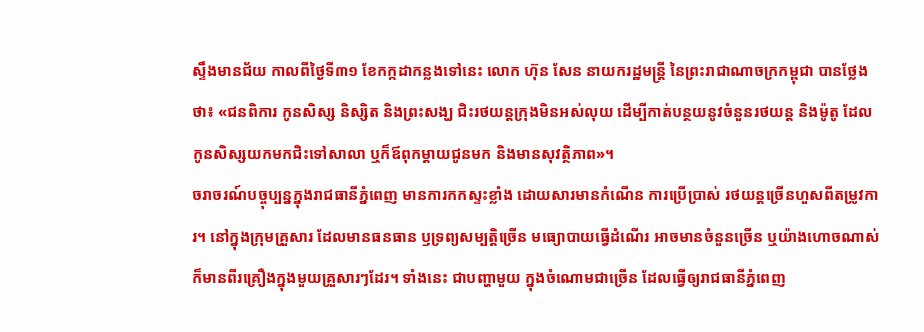ស្ទឹងមានជ័យ កាលពីថ្ងៃទី៣១ ខែកក្កដាកន្លងទៅនេះ លោក ហ៊ុន សែន នាយករដ្ឋមន្រ្តី នៃព្រះរាជាណាចក្រកម្ពុជា បានថ្លែងថា៖ «ជនពិការ កូនសិស្ស និស្សិត និងព្រះសង្ឃ ជិះរថយន្តក្រុងមិនអស់លុយ ដើម្បីកាត់បន្ថយនូវចំនួនរថយន្ត និងម៉ូតូ ដែលកូនសិស្សយកមកជិះទៅសាលា ឬក៏ឪពុកម្តាយជូនមក និងមានសុវត្ថិភាព»។
ចរាចរណ៍បច្ចុប្បន្នក្នុងរាជធានីភ្នំពេញ មានការកកស្ទះខ្លាំង ដោយសារមានកំណើន ការប្រើប្រាស់ រថយន្តច្រើនហួសពីតម្រូវការ។ នៅក្នុងក្រុមគ្រួសារ ដែលមានធនធាន ឫទ្រព្យសម្បត្តិច្រើន មធ្យោបាយធ្វើដំណើរ អាចមានចំនួនច្រើន ឬយ៉ាងហោចណាស់ ក៏មានពីរគ្រឿងក្នុងមួយគ្រួសារៗដែរ។ ទាំងនេះ ជាបញ្ហាមួយ ក្នុងចំណោមជាច្រើន ដែលធ្វើឲ្យរាជធានីភ្នំពេញ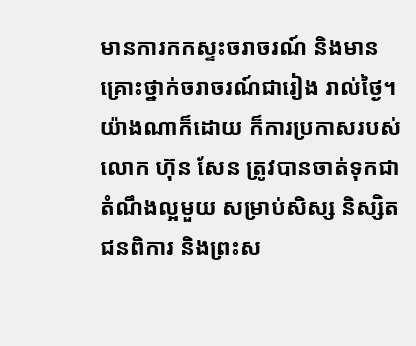មានការកកស្ទះចរាចរណ៍ និងមានគ្រោះថ្នាក់ចរាចរណ៍ជារៀង រាល់ថ្ងៃ។
យ៉ាងណាក៏ដោយ ក៏ការប្រកាសរបស់លោក ហ៊ុន សែន ត្រូវបានចាត់ទុកជាតំណឹងល្អមួយ សម្រាប់សិស្ស និស្សិត ជនពិការ និងព្រះស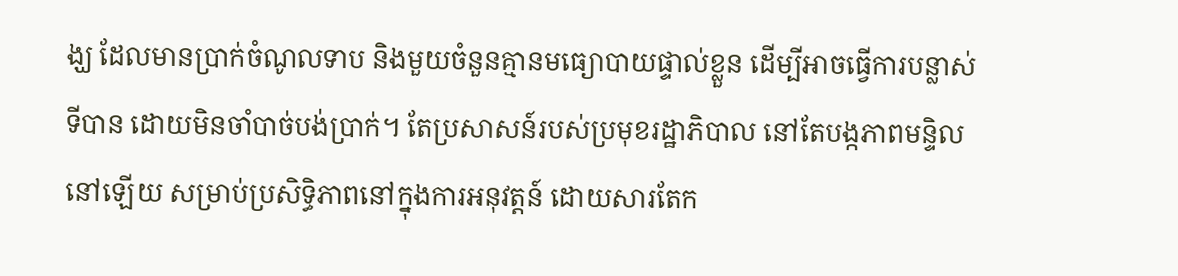ង្ឃ ដែលមានប្រាក់ចំណូលទាប និងមួយចំនួនគ្មានមធ្យោបាយផ្ទាល់ខ្លួន ដើម្បីអាចធ្វើការបន្លាស់ទីបាន ដោយមិនចាំបាច់បង់ប្រាក់។ តែប្រសាសន៍របស់ប្រមុខរដ្ឋាភិបាល នៅតែបង្កភាពមន្ទិលនៅឡើយ សម្រាប់ប្រសិទ្ធិភាពនៅក្នុងការអនុវត្តន៍ ដោយសារតែក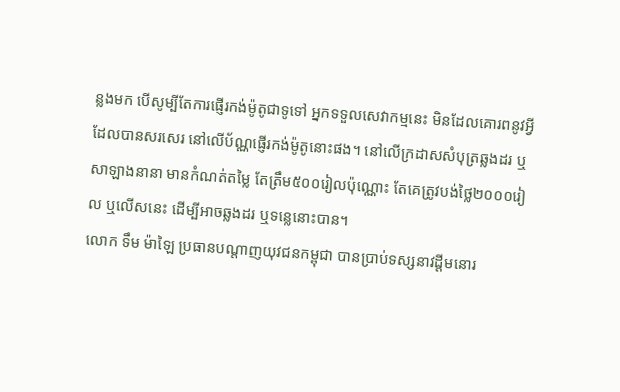ន្លងមក បើសូម្បីតែការផ្ញើរកង់ម៉ូតូជាទូទៅ អ្នកទទួលសេវាកម្មនេះ មិនដែលគោរពនូវអ្វីដែលបានសរសេរ នៅលើប័ណ្ណផ្ញើរកង់ម៉ូតូនោះផង។ នៅលើក្រដាសសំបុត្រឆ្លងដរ ឬសាឡាងនានា មានកំណត់តម្លៃ តែត្រឹម៥០០រៀលប៉ុណ្ណោះ តែគេត្រូវបង់ថ្លៃ២០០០រៀល ឬលើសនេះ ដើម្បីអាចឆ្លងដរ ឬទន្លេនោះបាន។
លោក ទឹម ម៉ាឡៃ ប្រធានបណ្តាញយុវជនកម្ពុជា បានប្រាប់ទស្សនាវដ្តីមនោរ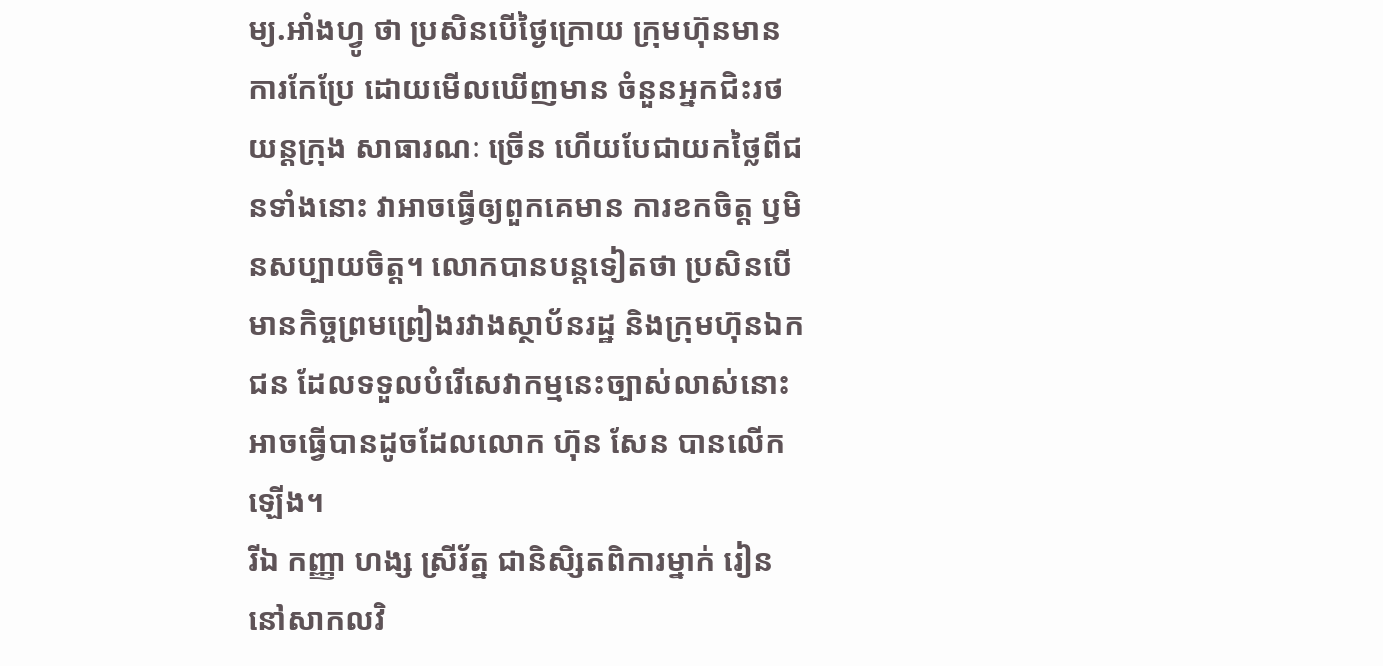ម្យ.អាំងហ្វូ ថា ប្រសិនបើថ្ងៃក្រោយ ក្រុមហ៊ុនមានការកែប្រែ ដោយមើលឃើញមាន ចំនួនអ្នកជិះរថយន្តក្រុង សាធារណៈ ច្រើន ហើយបែជាយកថ្លៃពីជនទាំងនោះ វាអាចធ្វើឲ្យពួកគេមាន ការខកចិត្ត ឫមិនសប្បាយចិត្ត។ លោកបានបន្តទៀតថា ប្រសិនបើមានកិច្ចព្រមព្រៀងរវាងស្ថាប័នរដ្ឋ និងក្រុមហ៊ុនឯកជន ដែលទទួលបំរើសេវាកម្មនេះច្បាស់លាស់នោះ អាចធ្វើបានដូចដែលលោក ហ៊ុន សែន បានលើកឡើង។
រីឯ កញ្ញា ហង្ស ស្រីរ័ត្ន ជានិសិ្សតពិការម្នាក់ រៀននៅសាកលវិ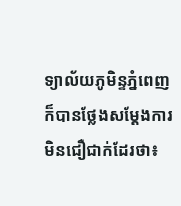ទ្យាល័យភូមិន្ទភ្នំពេញ ក៏បានថ្លែងសម្ដែងការមិនជឿជាក់ដែរថា៖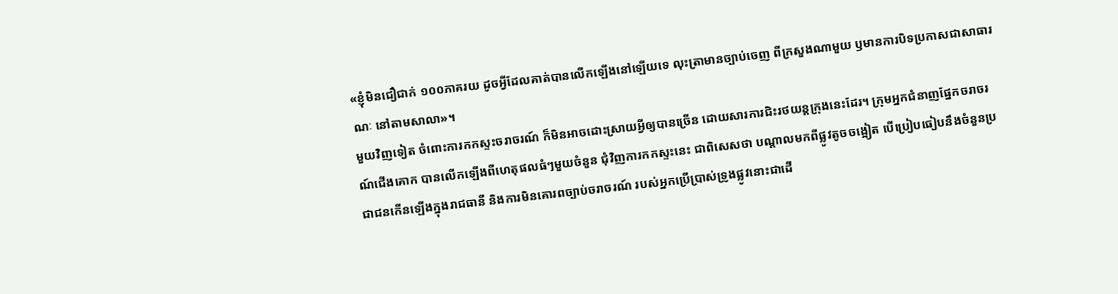«ខ្ញុំមិនជឿជាក់ ១០០ភាគរយ ដូចអ្វីដែលគាត់បានលើកឡើងនៅឡើយទេ លុះត្រាមានច្បាប់ចេញ ពីក្រសួងណាមួយ ឫមានការបិទប្រកាសជាសាធារណៈ នៅតាមសាលា»។
មួយវិញទៀត ចំពោះការកកស្ទះចរាចរណ៍ ក៏មិនអាចដោះស្រាយអ្វីឲ្យបានច្រើន ដោយសារការជិះរថយន្ដក្រុងនេះដែរ។ ក្រុមអ្នកជំនាញផ្នែកចរាចរណ៍ជើងគោក បានលើកឡើងពីហេតុផលធំៗមួយចំនួន ជុំវិញការកកស្ទះនេះ ជាពិសេសថា បណ្ដាលមកពីផ្លូវតូចចង្អៀត បើប្រៀបធៀបនឹងចំនួនប្រជាជនកើនឡើងក្នុងរាជធានី និងការមិនគោរពច្បាប់ចរាចរណ៍ របស់អ្នកប្រើប្រាស់ទ្រូងផ្លូវនោះជាដើ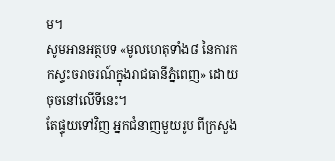ម។
សូមអានអត្ថបទ «មូលហេតុទាំង៨ នៃការកកស្ទះចរាចរណ៍ក្នុងរាជធានីភ្នំពេញ» ដោយចុចនៅលើទីនេះ។
តែផ្ទុយទៅវិញ អ្នកជំនាញមួយរូប ពីក្រសួង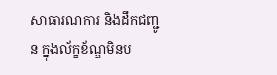សាធារណការ និងដឹកជញ្ជូន ក្នុងល័ក្ខខ័ណ្ឌមិនប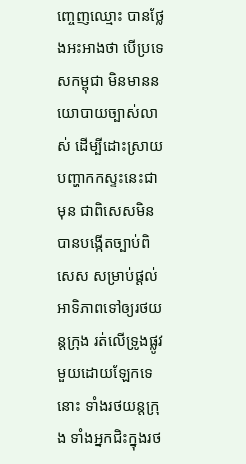ញ្ចេញឈ្មោះ បានថ្លែងអះអាងថា បើប្រទេសកម្ពុជា មិនមាននយោបាយច្បាស់លាស់ ដើម្បីដោះស្រាយបញ្ហាកកស្ទះនេះជាមុន ជាពិសេសមិនបានបង្កើតច្បាប់ពិសេស សម្រាប់ផ្ដល់អាទិភាពទៅឲ្យរថយន្ដក្រុង រត់លើទ្រូងផ្លូវមួយដោយឡែកទេនោះ ទាំងរថយន្ដក្រុង ទាំងអ្នកជិះក្នុងរថ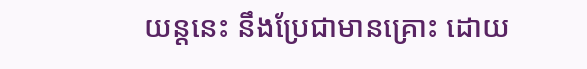យន្ដនេះ នឹងប្រែជាមានគ្រោះ ដោយ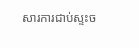សារការជាប់ស្ទះច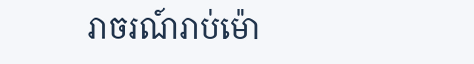រាចរណ៍រាប់ម៉ោ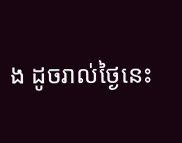ង ដូចរាល់ថ្ងៃនេះ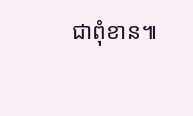ជាពុំខាន៕